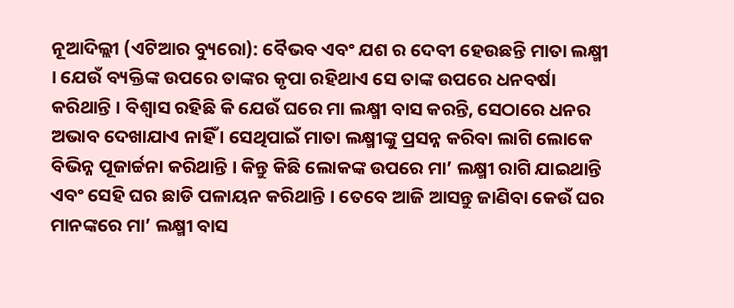ନୂଆଦିଲ୍ଲୀ (ଏଟିଆର ବ୍ୟୁରୋ): ବୈଭବ ଏବଂ ଯଶ ର ଦେବୀ ହେଉଛନ୍ତି ମାତା ଲକ୍ଷ୍ମୀ । ଯେଉଁ ବ୍ୟକ୍ତିଙ୍କ ଉପରେ ତାଙ୍କର କୃପା ରହିଥାଏ ସେ ତାଙ୍କ ଉପରେ ଧନବର୍ଷା କରିଥାନ୍ତି । ବିଶ୍ୱାସ ରହିଛି କି ଯେଉଁ ଘରେ ମା ଲକ୍ଷ୍ମୀ ବାସ କରନ୍ତି, ସେଠାରେ ଧନର ଅଭାବ ଦେଖାଯାଏ ନାହିଁ । ସେଥିପାଇଁ ମାତା ଲକ୍ଷ୍ମୀଙ୍କୁ ପ୍ରସନ୍ନ କରିବା ଲାଗି ଲୋକେ ବିଭିନ୍ନ ପୂଜାର୍ଚ୍ଚନା କରିଥାନ୍ତି । କିନ୍ତୁ କିଛି ଲୋକଙ୍କ ଉପରେ ମା’ ଲକ୍ଷ୍ମୀ ରାଗି ଯାଇଥାନ୍ତି ଏବଂ ସେହି ଘର ଛାଡି ପଳାୟନ କରିଥାନ୍ତି । ତେବେ ଆଜି ଆସନ୍ତୁ ଜାଣିବା କେଉଁ ଘର ମାନଙ୍କରେ ମା’ ଲକ୍ଷ୍ମୀ ବାସ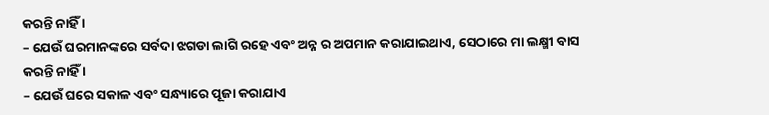କରନ୍ତି ନାହିଁ ।
– ଯେଉଁ ଘରମାନଙ୍କରେ ସର୍ବଦା ଝଗଡା ଲାଗି ରହେ ଏବଂ ଅନ୍ନ ର ଅପମାନ କରାଯାଇଥାଏ, ସେଠାରେ ମା ଲକ୍ଷ୍ମୀ ବାସ କରନ୍ତି ନାହିଁ ।
– ଯେଉଁ ଘରେ ସକାଳ ଏବଂ ସନ୍ଧ୍ୟାରେ ପୂଜା କରାଯାଏ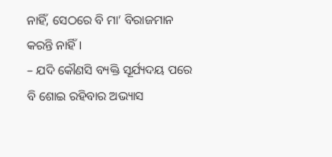ନାହିଁ, ସେଠରେ ବି ମା’ ବିରାଜମାନ କରନ୍ତି ନାହିଁ ।
– ଯଦି କୌଣସି ବ୍ୟକ୍ତି ସୂର୍ଯ୍ୟଦୟ ପରେ ବି ଶୋଇ ରହିବାର ଅଭ୍ୟାସ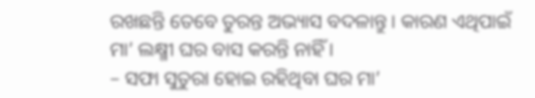ରଖଛନ୍ତି ତେବେ ତୁରନ୍ତ ଅଭ୍ୟାସ ବଦଳାନ୍ତୁ । କାରଣ ଏଥିପାଇଁ ମା’ ଲକ୍ଷ୍ମୀ ଘର ବାସ କରନ୍ତି ନାହିଁ ।
– ସଫା ସୁତୁରା ହୋଇ ରହିଥିବା ଘର ମା’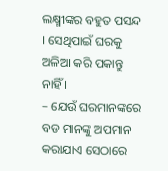ଲକ୍ଷ୍ମୀଙ୍କର ବହୁତ ପସନ୍ଦ । ସେଥିପାଇଁ ଘରକୁ ଅଳିଆ କରି ପକାନ୍ତୁ ନାହିଁ ।
– ଯେଉଁ ଘରମାନଙ୍କରେ ବଡ ମାନଙ୍କୁ ଅପମାନ କରାଯାଏ ସେଠାରେ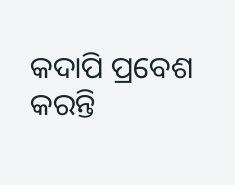କଦାପି ପ୍ରବେଶ କରନ୍ତି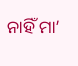ନାହିଁ ମା’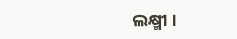ଲକ୍ଷ୍ମୀ ।